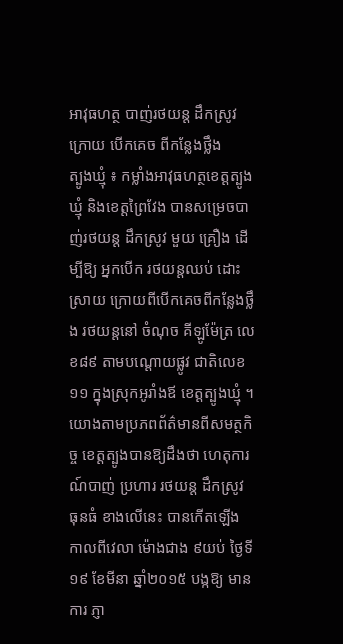អាវុធហត្ថ បាញ់រថយន្ដ ដឹកស្រូវ ក្រោយ បើកគេច ពីកន្លែងថ្លឹង
ត្បូងឃ្មុំ ៖ កម្លាំងអាវុធហត្ថខេត្ដត្បូងឃ្មុំ និងខេត្ដព្រៃវែង បានសម្រេចបាញ់រថយន្ដ ដឹកស្រូវ មួយ គ្រឿង ដើម្បីឱ្យ អ្នកបើក រថយន្ដឈប់ ដោះស្រាយ ក្រោយពីបើកគេចពីកន្លែងថ្លឹង រថយន្ដនៅ ចំណុច គីឡូម៉ែត្រ លេខ៨៩ តាមបណ្ដោយផ្លូវ ជាតិលេខ១១ ក្នុងស្រុកអូរាំងឪ ខេត្ដត្បូងឃ្មុំ ។
យោងតាមប្រភពព័ត៌មានពីសមត្ថកិច្ច ខេត្ដត្បូងបានឱ្យដឹងថា ហេតុការណ៍បាញ់ ប្រហារ រថយន្ដ ដឹកស្រូវ ធុនធំ ខាងលើនេះ បានកើតឡើង កាលពីវេលា ម៉ោងជាង ៩យប់ ថ្ងៃទី១៩ ខែមីនា ឆ្នាំ២០១៥ បង្កឱ្យ មានការ ភ្ញា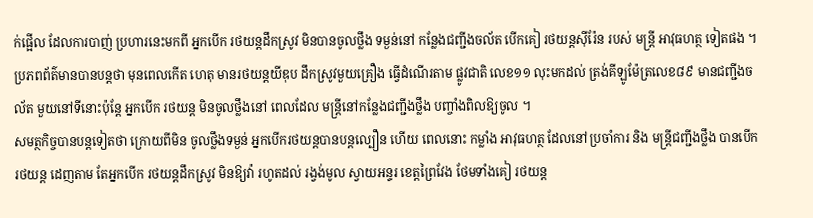ក់ផ្អើល ដែលការបាញ់ ប្រហារនេះមកពី អ្នកបើក រថយន្ដដឹកស្រូវ មិនបានចូលថ្លឹង ទម្ងន់នៅ កន្លែងជញ្ជីងចល័ត បើកគៀ រថយន្ដស៊ីរ៉ែន របស់ មន្ដ្រី អាវុធហត្ថ ទៀតផង ។
ប្រភពព័ត៌មានបានបន្ដថា មុនពេលកើត ហេតុ មានរថយន្ដយីឌុប ដឹកស្រូវមួយគ្រឿង ធ្វើដំណើរតាម ផ្លូវជាតិ លេខ១១ លុះមកដល់ ត្រង់គីឡូម៉ែត្រលេខ៨៩ មានជញ្ជីងចល័ត មួយនៅទីនោះប៉ុន្ដែ អ្នកបើក រថយន្ដ មិនចូលថ្លឹងនៅ ពេលដែល មន្ដ្រីនៅកន្លែងជញ្ជីងថ្លឹង បញ្ចាំងពិលឱ្យចូល ។
សមត្ថកិច្ចបានបន្ដទៀតថា ក្រោយពីមិន ចូលថ្លឹងទម្ងន់ អ្នកបើករថយន្ដបានបន្ដល្បឿន ហើយ ពេលនោះ កម្លាំង អាវុធហត្ថ ដែលនៅប្រចាំការ និង មន្ដ្រីជញ្ជីងថ្លឹង បានបើករថយន្ដ ដេញតាម តែអ្នកបើក រថយន្ដដឹកស្រូវ មិនឱ្យវ៉ា រហូតដល់ រង្វង់មូល ស្វាយអន្ទរ ខេត្ដព្រៃវែង ថែមទាំងគៀ រថយន្ដ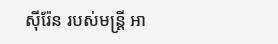ស៊ីរ៉ែន របស់មន្ដ្រី អា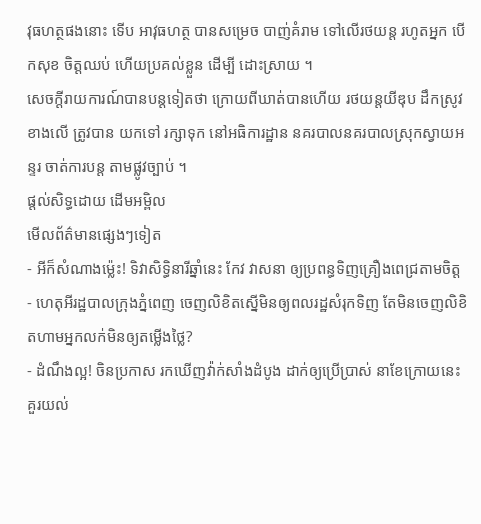វុធហត្ថផងនោះ ទើប អាវុធហត្ថ បានសម្រេច បាញ់គំរាម ទៅលើរថយន្ដ រហូតអ្នក បើកសុខ ចិត្ដឈប់ ហើយប្រគល់ខ្លួន ដើម្បី ដោះស្រាយ ។
សេចក្ដីរាយការណ៍បានបន្ដទៀតថា ក្រោយពីឃាត់បានហើយ រថយន្ដយីឌុប ដឹកស្រូវខាងលើ ត្រូវបាន យកទៅ រក្សាទុក នៅអធិការដ្ឋាន នគរបាលនគរបាលស្រុកស្វាយអន្ទរ ចាត់ការបន្ដ តាមផ្លូវច្បាប់ ។
ផ្តល់សិទ្ធដោយ ដើមអម្ពិល
មើលព័ត៌មានផ្សេងៗទៀត
- អីក៏សំណាងម្ល៉េះ! ទិវាសិទ្ធិនារីឆ្នាំនេះ កែវ វាសនា ឲ្យប្រពន្ធទិញគ្រឿងពេជ្រតាមចិត្ត
- ហេតុអីរដ្ឋបាលក្រុងភ្នំពេញ ចេញលិខិតស្នើមិនឲ្យពលរដ្ឋសំរុកទិញ តែមិនចេញលិខិតហាមអ្នកលក់មិនឲ្យតម្លើងថ្លៃ?
- ដំណឹងល្អ! ចិនប្រកាស រកឃើញវ៉ាក់សាំងដំបូង ដាក់ឲ្យប្រើប្រាស់ នាខែក្រោយនេះ
គួរយល់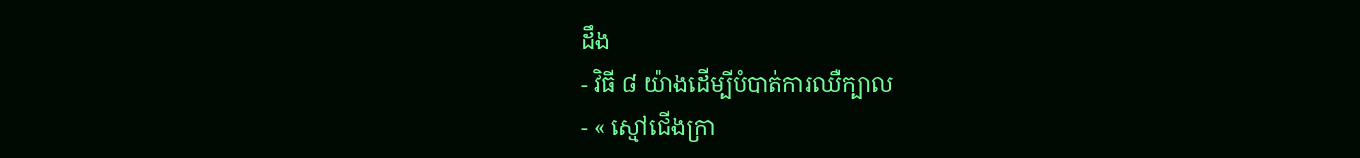ដឹង
- វិធី ៨ យ៉ាងដើម្បីបំបាត់ការឈឺក្បាល
- « ស្មៅជើងក្រា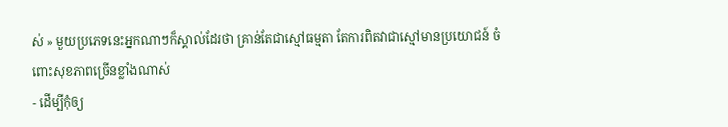ស់ » មួយប្រភេទនេះអ្នកណាៗក៏ស្គាល់ដែរថា គ្រាន់តែជាស្មៅធម្មតា តែការពិតវាជាស្មៅមានប្រយោជន៍ ចំពោះសុខភាពច្រើនខ្លាំងណាស់
- ដើម្បីកុំឲ្យ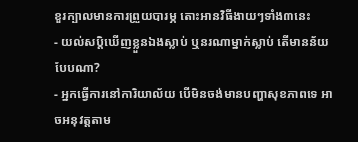ខួរក្បាលមានការព្រួយបារម្ភ តោះអានវិធីងាយៗទាំង៣នេះ
- យល់សប្តិឃើញខ្លួនឯងស្លាប់ ឬនរណាម្នាក់ស្លាប់ តើមានន័យបែបណា?
- អ្នកធ្វើការនៅការិយាល័យ បើមិនចង់មានបញ្ហាសុខភាពទេ អាចអនុវត្តតាម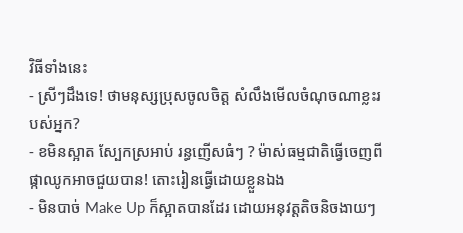វិធីទាំងនេះ
- ស្រីៗដឹងទេ! ថាមនុស្សប្រុសចូលចិត្ត សំលឹងមើលចំណុចណាខ្លះរបស់អ្នក?
- ខមិនស្អាត ស្បែកស្រអាប់ រន្ធញើសធំៗ ? ម៉ាស់ធម្មជាតិធ្វើចេញពីផ្កាឈូកអាចជួយបាន! តោះរៀនធ្វើដោយខ្លួនឯង
- មិនបាច់ Make Up ក៏ស្អាតបានដែរ ដោយអនុវត្តតិចនិចងាយៗ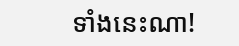ទាំងនេះណា!